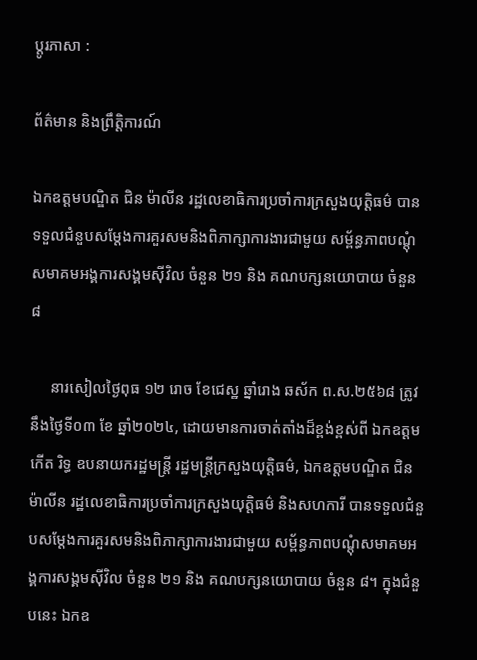ប្ដូរភាសា :

ព័ត៌មាន និងព្រឹត្តិការណ៍

ឯកឧត្តមបណ្ឌិត ជិន ម៉ាលីន រដ្ឋលេខាធិការប្រចាំការក្រសួងយុត្តិធម៌ បានទទួលជំនួបសម្តែងការគួរសមនិងពិភាក្សាការងារជាមួយ សម្ព័ន្ធភាពបណ្ដុំសមាគមអង្គការសង្គមស៊ីវិល ចំនួន ២១ និង គណបក្សនយោបាយ ចំនួន ៨

     នារសៀលថ្ងៃពុធ ១២ រោច ខែជេស្ឋ ឆ្នាំរោង ឆស័ក ព.ស.២៥៦៨ ត្រូវនឹងថ្ងៃទី០៣ ខែ ឆ្នាំ២០២៤, ដោយមានការចាត់តាំងដ៏ខ្ពង់ខ្ពស់ពី ឯកឧត្តម កើត រិទ្ធ ឧបនាយករដ្ឋមន្ត្រី រដ្ឋមន្ត្រីក្រសួងយុត្តិធម៌, ឯកឧត្តមបណ្ឌិត ជិន ម៉ាលីន រដ្ឋលេខាធិការប្រចាំការក្រសួងយុត្តិធម៌ និងសហការី បានទទួលជំនួបសម្តែងការគួរសមនិងពិភាក្សាការងារជាមួយ សម្ព័ន្ធភាពបណ្ដុំសមាគមអង្គការសង្គមស៊ីវិល ចំនួន ២១ និង គណបក្សនយោបាយ ចំនួន ៨។ ក្នុងជំនួបនេះ ឯកឧ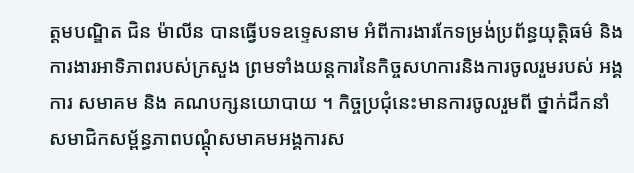ត្តមបណ្ឌិត ជិន ម៉ាលីន បានធ្វើបទឧទ្ទេសនាម អំពីការងារកែទម្រង់ប្រព័ន្ធយុត្តិធម៌ និងការងារអាទិភាពរបស់ក្រសួង ព្រមទាំងយន្តការនៃកិច្ចសហការនិងការចូលរួមរបស់ អង្គការ សមាគម និង គណបក្សនយោបាយ ។ កិច្ចប្រជុំនេះមានការចូលរួមពី ថ្នាក់ដឹកនាំ សមាជិកសម្ព័ន្ធភាពបណ្ដុំសមាគមអង្គការស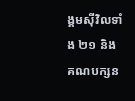ង្គមស៊ីវិលទាំង ២១ និង គណបក្សន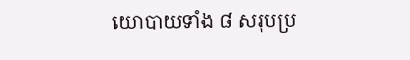យោបាយទាំង ៨ សរុបប្រ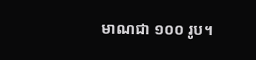មាណជា ១០០ រូប។